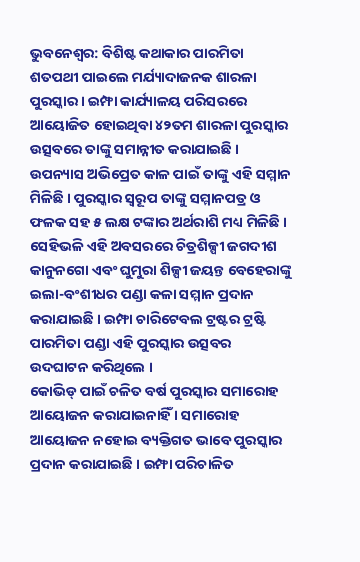ଭୁବନେଶ୍ୱର: ବିଶିଷ୍ଟ କଥାକାର ପାରମିତା ଶତପଥୀ ପାଇଲେ ମର୍ଯ୍ୟାଦାଜନକ ଶାରଳା ପୁରସ୍କାର । ଇମ୍ଫା କାର୍ଯ୍ୟାଳୟ ପରିସରରେ ଆୟୋଜିତ ହୋଇଥିବା ୪୨ତମ ଶାରଳା ପୁରସ୍କାର ଉତ୍ସବରେ ତାଙ୍କୁ ସମାନ୍ନୀତ କରାଯାଇଛି । ଉପନ୍ୟାସ ଅଭିପ୍ରେତ କାଳ ପାଇଁ ତାଙ୍କୁ ଏହି ସମ୍ମାନ ମିଳିଛି । ପୁରସ୍କାର ସ୍ୱରୂପ ତାଙ୍କୁ ସମ୍ମାନପତ୍ର ଓ ଫଳକ ସହ ୫ ଲକ୍ଷ ଟଙ୍କାର ଅର୍ଥରାଶି ମଧ୍ୟ ମିଳିଛି । ସେହିଭଳି ଏହି ଅବସରରେ ଚିତ୍ରଶିଳ୍ପୀ ଜଗଦୀଶ କାନୁନଗୋ ଏବଂ ଘୁମୁରା ଶିଳ୍ପୀ ଜୟନ୍ତ ବେହେରାଙ୍କୁ ଇଲା-ବଂଶୀଧର ପଣ୍ଡା କଳା ସମ୍ମାନ ପ୍ରଦାନ କରାଯାଇଛି । ଇମ୍ଫା ଚାରିଟେବଲ ଟ୍ରଷ୍ଟର ଟ୍ରଷ୍ଟି ପାରମିତା ପଣ୍ଡା ଏହି ପୁରସ୍କାର ଉତ୍ସବର ଉଦଘାଟନ କରିଥିଲେ ।
କୋଭିଡ୍ ପାଇଁ ଚଳିତ ବର୍ଷ ପୁରସ୍କାର ସମାରୋହ ଆୟୋଜନ କରାଯାଇନାହିଁ । ସମାରୋହ ଆୟୋଜନ ନହୋଇ ବ୍ୟକ୍ତିଗତ ଭାବେ ପୁରସ୍କାର ପ୍ରଦାନ କରାଯାଇଛି । ଇମ୍ଫା ପରିଚାଳିତ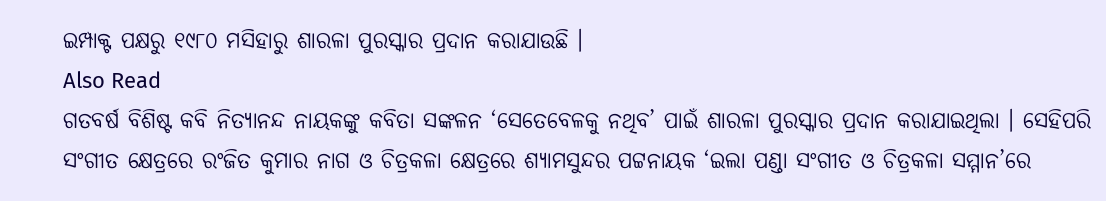ଇମ୍ପାକ୍ଟ ପକ୍ଷରୁ ୧୯୮୦ ମସିହାରୁ ଶାରଳା ପୁରସ୍କାର ପ୍ରଦାନ କରାଯାଉଛି ।
Also Read
ଗତବର୍ଷ ବିଶିଷ୍ଟ କବି ନିତ୍ୟାନନ୍ଦ ନାୟକଙ୍କୁ କବିତା ସଙ୍କଳନ ‘ସେତେବେଳକୁ ନଥିବ’ ପାଇଁ ଶାରଳା ପୁରସ୍କାର ପ୍ରଦାନ କରାଯାଇଥିଲା । ସେହିପରି ସଂଗୀତ କ୍ଷେତ୍ରରେ ରଂଜିତ କୁମାର ନାଗ ଓ ଚିତ୍ରକଳା କ୍ଷେତ୍ରରେ ଶ୍ୟାମସୁନ୍ଦର ପଟ୍ଟନାୟକ ‘ଇଲା ପଣ୍ଡା ସଂଗୀତ ଓ ଚିତ୍ରକଳା ସମ୍ମାନ’ରେ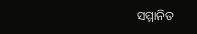ସମ୍ମାନିତ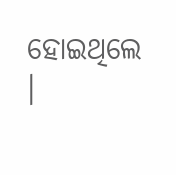ହୋଇଥିଲେ ।